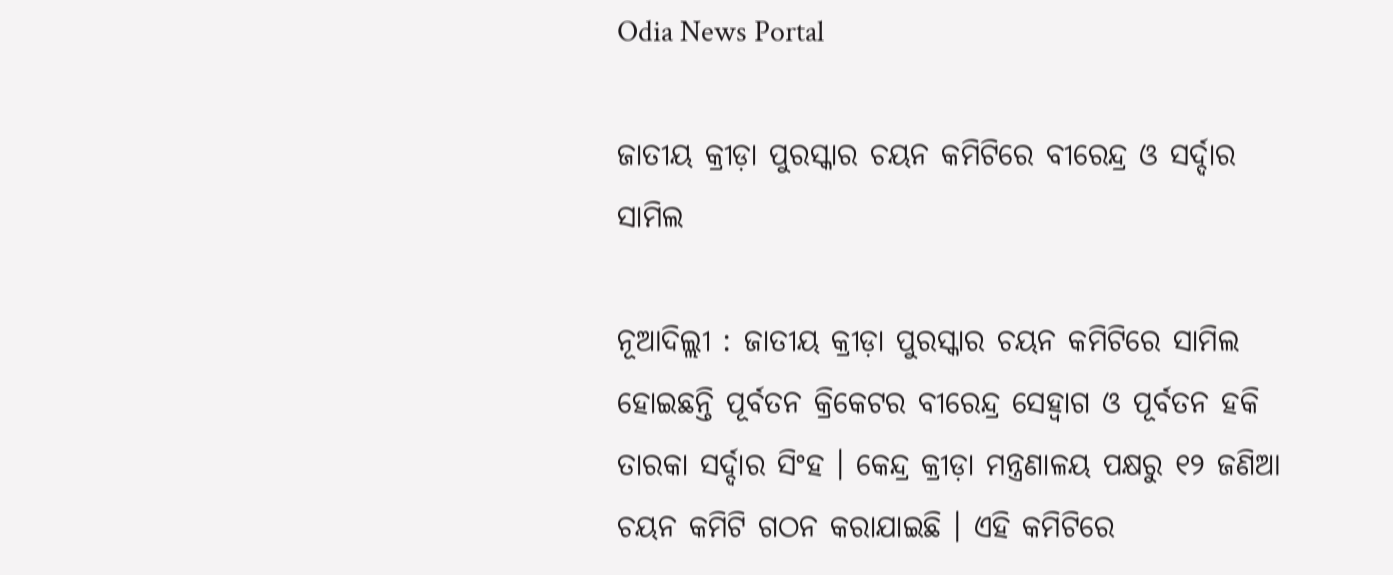Odia News Portal

ଜାତୀୟ କ୍ରୀଡ଼ା ପୁରସ୍କାର ଚୟନ କମିଟିରେ ବୀରେନ୍ଦ୍ର ଓ ସର୍ଦ୍ଦାର ସାମିଲ

ନୂଆଦିଲ୍ଲୀ : ଜାତୀୟ କ୍ରୀଡ଼ା ପୁରସ୍କାର ଚୟନ କମିଟିରେ ସାମିଲ ହୋଇଛନ୍ତି ପୂର୍ବତନ କ୍ରିକେଟର ବୀରେନ୍ଦ୍ର ସେହ୍ୱାଗ ଓ ପୂର୍ବତନ ହକି ତାରକା ସର୍ଦ୍ଦାର ସିଂହ । କେନ୍ଦ୍ର କ୍ରୀଡ଼ା ମନ୍ତ୍ରଣାଳୟ ପକ୍ଷରୁ ୧୨ ଜଣିଆ ଚୟନ କମିଟି ଗଠନ କରାଯାଇଛି । ଏହି କମିଟିରେ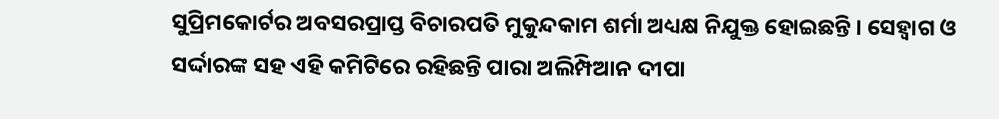ସୁପ୍ରିମକୋର୍ଟର ଅବସରପ୍ରାପ୍ତ ବିଚାରପତି ମୁକୁନ୍ଦକାମ ଶର୍ମା ଅଧ୍ୟକ୍ଷ ନିଯୁକ୍ତ ହୋଇଛନ୍ତି । ସେହ୍ୱାଗ ଓ ସର୍ଦ୍ଦାରଙ୍କ ସହ ଏହି କମିଟିରେ ରହିଛନ୍ତି ପାରା ଅଲିମ୍ପିଆନ ଦୀପା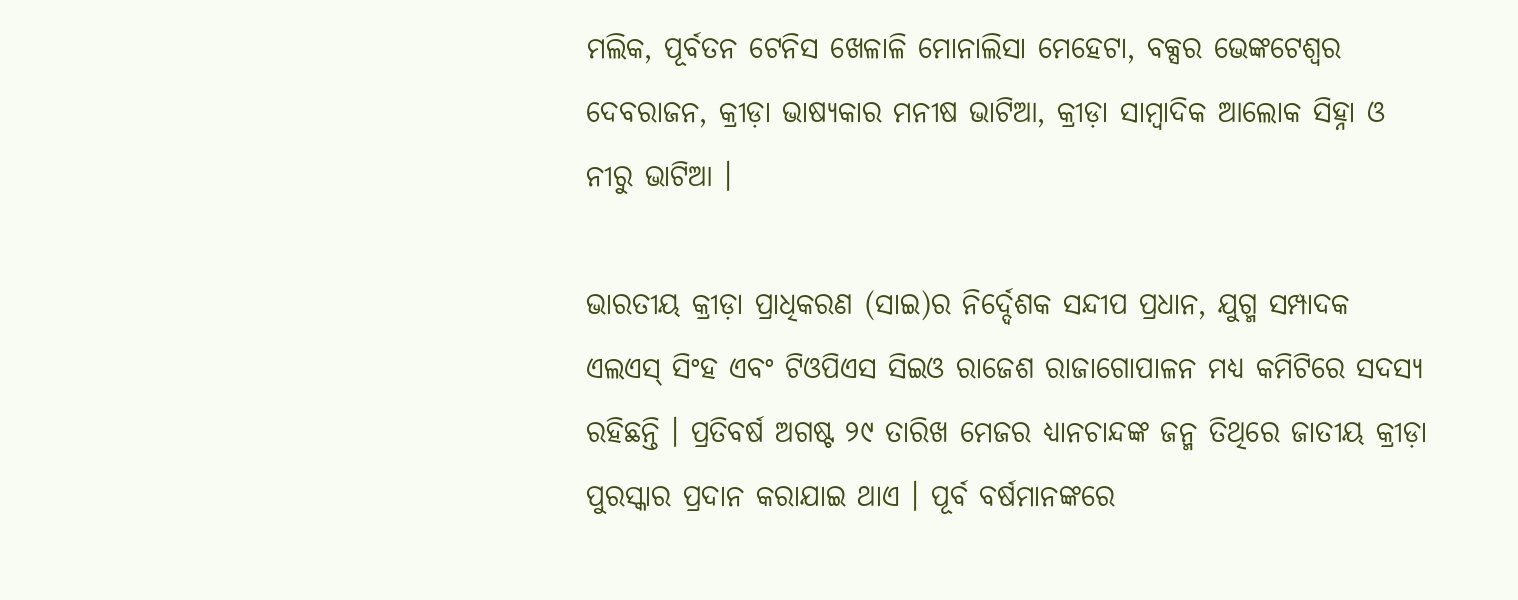ମଲିକ, ପୂର୍ବତନ ଟେନିସ ଖେଳାଳି ମୋନାଲିସା ମେହେଟା, ବକ୍ସର ଭେଙ୍କଟେଶ୍ୱର ଦେବରାଜନ, କ୍ରୀଡ଼ା ଭାଷ୍ୟକାର ମନୀଷ ଭାଟିଆ, କ୍ରୀଡ଼ା ସାମ୍ବାଦିକ ଆଲୋକ ସିହ୍ନା ଓ ନୀରୁ ଭାଟିଆ ।

ଭାରତୀୟ କ୍ରୀଡ଼ା ପ୍ରାଧିକରଣ (ସାଇ)ର ନିର୍ଦ୍ଦେଶକ ସନ୍ଦୀପ ପ୍ରଧାନ, ଯୁଗ୍ମ ସମ୍ପାଦକ ଏଲଏସ୍‌ ସିଂହ ଏବଂ ଟିଓପିଏସ ସିଇଓ ରାଜେଶ ରାଜାଗୋପାଳନ ମଧ୍ୟ କମିଟିରେ ସଦସ୍ୟ ରହିଛନ୍ତି । ପ୍ରତିବର୍ଷ ଅଗଷ୍ଟ ୨୯ ତାରିଖ ମେଜର ଧ୍ୟାନଚାନ୍ଦଙ୍କ ଜନ୍ମ ତିଥିରେ ଜାତୀୟ କ୍ରୀଡ଼ା ପୁରସ୍କାର ପ୍ରଦାନ କରାଯାଇ ଥାଏ । ପୂର୍ବ ବର୍ଷମାନଙ୍କରେ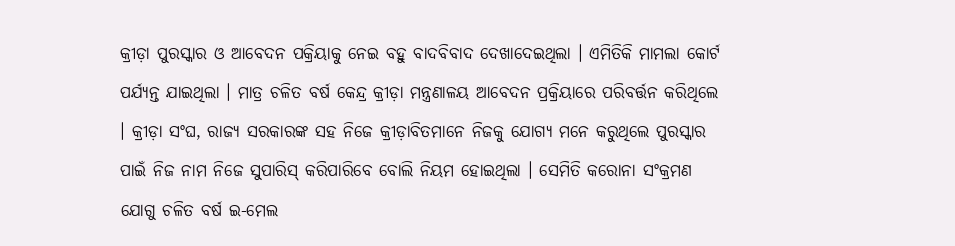କ୍ରୀଡ଼ା ପୁରସ୍କାର ଓ ଆବେଦନ ପକ୍ରିୟାକୁ ନେଇ ବହୁ ବାଦବିବାଦ ଦେଖାଦେଇଥିଲା । ଏମିତିକି ମାମଲା କୋର୍ଟ ପର୍ଯ୍ୟନ୍ତ ଯାଇଥିଲା । ମାତ୍ର ଚଳିତ ବର୍ଷ କେନ୍ଦ୍ର କ୍ରୀଡ଼ା ମନ୍ତ୍ରଣାଳୟ ଆବେଦନ ପ୍ରକ୍ରିୟାରେ ପରିବର୍ତ୍ତନ କରିଥିଲେ । କ୍ରୀଡ଼ା ସଂଘ, ରାଜ୍ୟ ସରକାରଙ୍କ ସହ ନିଜେ କ୍ରୀଡ଼ାବିତମାନେ ନିଜକୁ ଯୋଗ୍ୟ ମନେ କରୁଥିଲେ ପୁରସ୍କାର ପାଇଁ ନିଜ ନାମ ନିଜେ ସୁପାରିସ୍‌ କରିପାରିବେ ବୋଲି ନିୟମ ହୋଇଥିଲା । ସେମିତି କରୋନା ସଂକ୍ରମଣ ଯୋଗୁ ଚଳିତ ବର୍ଷ ଇ-ମେଲ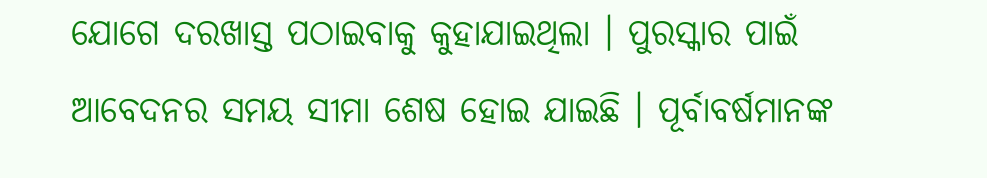ଯୋଗେ ଦରଖାସ୍ତ ପଠାଇବାକୁ କୁହାଯାଇଥିଲା । ପୁରସ୍କାର ପାଇଁ ଆବେଦନର ସମୟ ସୀମା ଶେଷ ହୋଇ ଯାଇଛି । ପୂର୍ବାବର୍ଷମାନଙ୍କ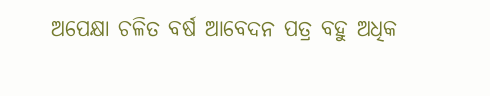ଅପେକ୍ଷା ଚଳିତ ବର୍ଷ ଆବେଦନ ପତ୍ର ବହୁ ଅଧିକ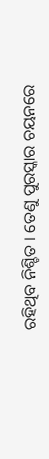ରହିଥିବ ନିଶ୍ଚିତ । ତେଣୁ ପୁରସ୍କାର ଚୟନରେ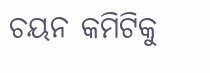ଚୟନ କମିଟିକୁ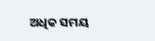ଅଧିକ ସମୟ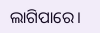ଲାଗିପାରେ।